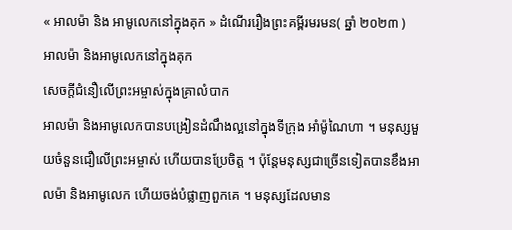« អាលម៉ា និង អាមូលេកនៅក្នុងគុក » ដំណើររឿងព្រះគម្ពីរមរមន( ឆ្នាំ ២០២៣ )
អាលម៉ា និងអាមូលេកនៅក្នុងគុក
សេចក្តីជំនឿលើព្រះអម្ចាស់ក្នុងគ្រាលំបាក
អាលម៉ា និងអាមូលេកបានបង្រៀនដំណឹងល្អនៅក្នុងទីក្រុង អាំម៉ូណៃហា ។ មនុស្សមួយចំនួនជឿលើព្រះអម្ចាស់ ហើយបានប្រែចិត្ត ។ ប៉ុន្តែមនុស្សជាច្រើនទៀតបានខឹងអាលម៉ា និងអាមូលេក ហើយចង់បំផ្លាញពួកគេ ។ មនុស្សដែលមាន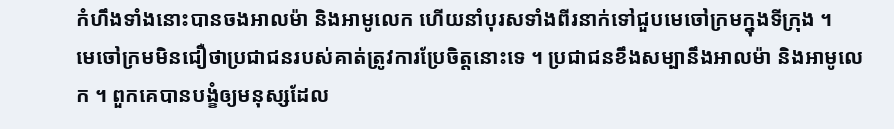កំហឹងទាំងនោះបានចងអាលម៉ា និងអាមូលេក ហើយនាំបុរសទាំងពីរនាក់ទៅជួបមេចៅក្រមក្នុងទីក្រុង ។
មេចៅក្រមមិនជឿថាប្រជាជនរបស់គាត់ត្រូវការប្រែចិត្តនោះទេ ។ ប្រជាជនខឹងសម្បានឹងអាលម៉ា និងអាមូលេក ។ ពួកគេបានបង្ខំឲ្យមនុស្សដែល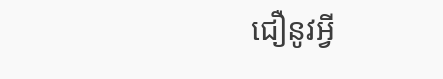ជឿនូវអ្វី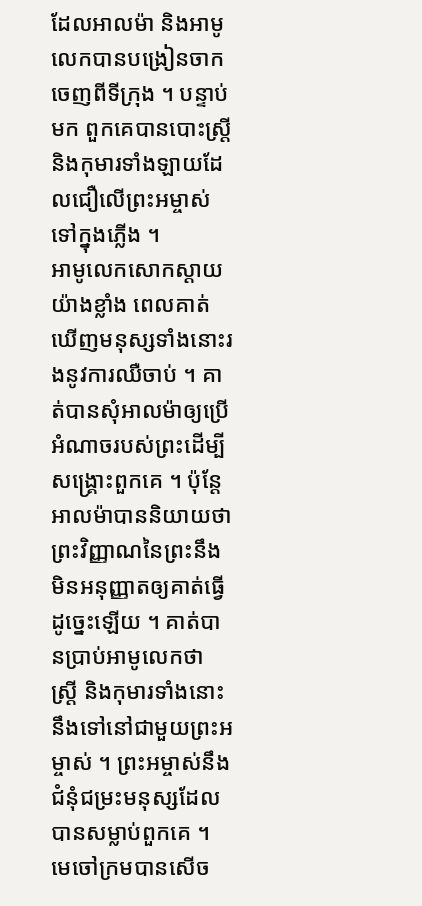ដែលអាលម៉ា និងអាមូលេកបានបង្រៀនចាកចេញពីទីក្រុង ។ បន្ទាប់មក ពួកគេបានបោះស្ត្រី និងកុមារទាំងឡាយដែលជឿលើព្រះអម្ចាស់ទៅក្នុងភ្លើង ។
អាមូលេកសោកស្តាយយ៉ាងខ្លាំង ពេលគាត់ឃើញមនុស្សទាំងនោះរងនូវការឈឺចាប់ ។ គាត់បានសុំអាលម៉ាឲ្យប្រើអំណាចរបស់ព្រះដើម្បីសង្គ្រោះពួកគេ ។ ប៉ុន្តែ អាលម៉ាបាននិយាយថា ព្រះវិញ្ញាណនៃព្រះនឹងមិនអនុញ្ញាតឲ្យគាត់ធ្វើដូច្នេះឡើយ ។ គាត់បានប្រាប់អាមូលេកថា ស្ត្រី និងកុមារទាំងនោះនឹងទៅនៅជាមួយព្រះអម្ចាស់ ។ ព្រះអម្ចាស់នឹងជំនុំជម្រះមនុស្សដែលបានសម្លាប់ពួកគេ ។
មេចៅក្រមបានសើច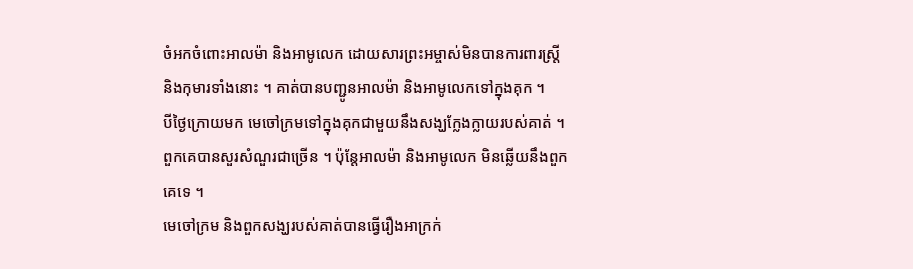ចំអកចំពោះអាលម៉ា និងអាមូលេក ដោយសារព្រះអម្ចាស់មិនបានការពារស្ត្រី និងកុមារទាំងនោះ ។ គាត់បានបញ្ជូនអាលម៉ា និងអាមូលេកទៅក្នុងគុក ។
បីថ្ងៃក្រោយមក មេចៅក្រមទៅក្នុងគុកជាមួយនឹងសង្ឃក្លែងក្លាយរបស់គាត់ ។ ពួកគេបានសួរសំណួរជាច្រើន ។ ប៉ុន្តែអាលម៉ា និងអាមូលេក មិនឆ្លើយនឹងពួកគេទេ ។
មេចៅក្រម និងពួកសង្ឃរបស់គាត់បានធ្វើរឿងអាក្រក់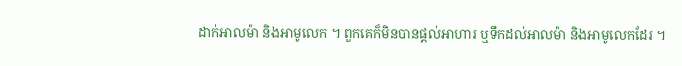ដាក់អាលម៉ា និងអាមូលេក ។ ពួកគេក៏មិនបានផ្តល់អាហារ ឬទឹកដល់អាលម៉ា និងអាមូលេកដែរ ។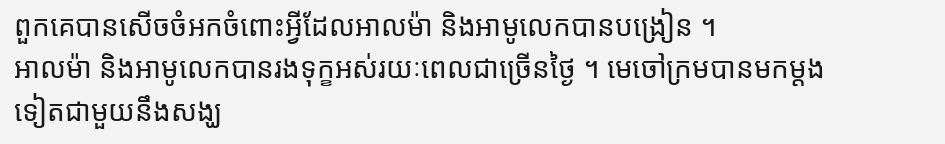ពួកគេបានសើចចំអកចំពោះអ្វីដែលអាលម៉ា និងអាមូលេកបានបង្រៀន ។
អាលម៉ា និងអាមូលេកបានរងទុក្ខអស់រយៈពេលជាច្រើនថ្ងៃ ។ មេចៅក្រមបានមកម្តងទៀតជាមួយនឹងសង្ឃ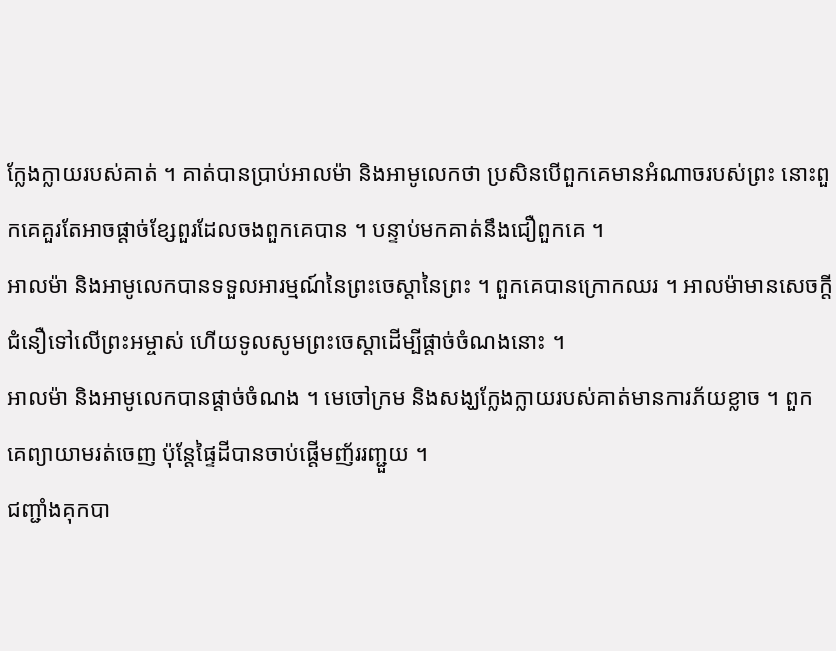ក្លែងក្លាយរបស់គាត់ ។ គាត់បានប្រាប់អាលម៉ា និងអាមូលេកថា ប្រសិនបើពួកគេមានអំណាចរបស់ព្រះ នោះពួកគេគួរតែអាចផ្តាច់ខ្សែពួរដែលចងពួកគេបាន ។ បន្ទាប់មកគាត់នឹងជឿពួកគេ ។
អាលម៉ា និងអាមូលេកបានទទួលអារម្មណ៍នៃព្រះចេស្តានៃព្រះ ។ ពួកគេបានក្រោកឈរ ។ អាលម៉ាមានសេចក្ដីជំនឿទៅលើព្រះអម្ចាស់ ហើយទូលសូមព្រះចេស្តាដើម្បីផ្តាច់ចំណងនោះ ។
អាលម៉ា និងអាមូលេកបានផ្តាច់ចំណង ។ មេចៅក្រម និងសង្ឃក្លែងក្លាយរបស់គាត់មានការភ័យខ្លាច ។ ពួកគេព្យាយាមរត់ចេញ ប៉ុន្តែផ្ទៃដីបានចាប់ផ្តើមញ័ររញ្ជួយ ។
ជញ្ជាំងគុកបា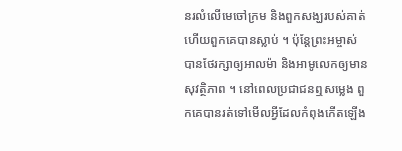នរលំលើមេចៅក្រម និងពួកសង្ឃរបស់គាត់ហើយពួកគេបានស្លាប់ ។ ប៉ុន្តែព្រះអម្ចាស់បានថែរក្សាឲ្យអាលម៉ា និងអាមូលេកឲ្យមានសុវត្ថិភាព ។ នៅពេលប្រជាជនឮសម្លេង ពួកគេបានរត់ទៅមើលអ្វីដែលកំពុងកើតឡើង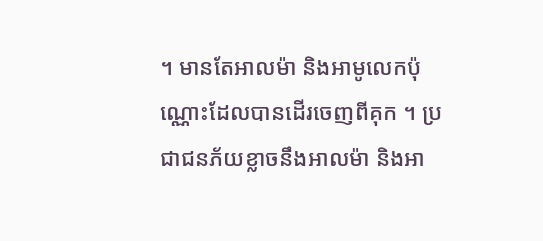។ មានតែអាលម៉ា និងអាមូលេកប៉ុណ្ណោះដែលបានដើរចេញពីគុក ។ ប្រជាជនភ័យខ្លាចនឹងអាលម៉ា និងអា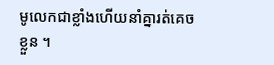មូលេកជាខ្លាំងហើយនាំគ្នារត់គេចខ្លួន ។